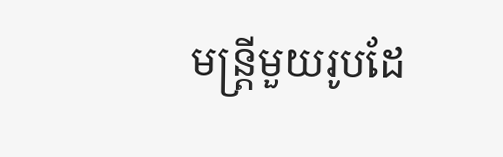មន្ត្រីមួយរូបដែ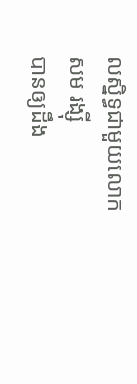លស្និទ្ធជាមួយលោក សម រង្ស៊ី
បានឲ្យដឹង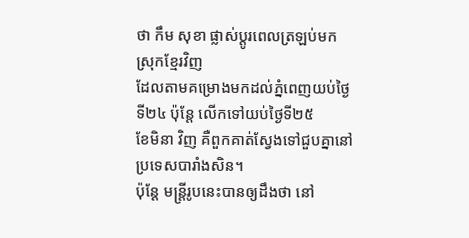ថា កឹម សុខា ផ្លាស់ប្តូរពេលត្រឡប់មកស្រុកខ្មែរវិញ
ដែលតាមគម្រោងមកដល់ភ្នំពេញយប់ថ្ងៃទី២៤ ប៉ុន្តែ លើកទៅយប់ថ្ងៃទី២៥
ខែមិនា វិញ គឺពួកគាត់ស្វែងទៅជួបគ្នានៅប្រទេសបារាំងសិន។
ប៉ុន្តែ មន្ត្រីរូបនេះបានឲ្យដឹងថា នៅ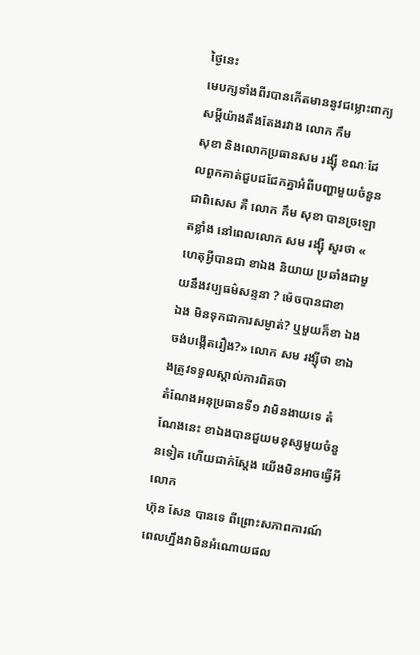ថ្ងៃនេះ
មេបក្សទាំងពីរបានកើតមាននូវជម្លោះពាក្យសម្តីយ៉ាងតឹងតែងរវាង លោក កឹម
សុខា និងលោកប្រធានសម រង្ស៊ី ខណៈដែលពួកគាត់ជួបជជែកគ្នាអំពីបញ្ហាមួយចំនួន
ជាពិសេស គឺ លោក កឹម សុខា បានច្រឡោតខ្លាំង នៅពេលលោក សម រង្ស៊ី សួរថា «
ហេតុអ្វីបានជា ខាឯង និយាយ ប្រឆាំងជាមួយនឹងវប្បធម៌សន្ទនា ? ម៉េចបានជាខា
ឯង មិនទុកជាការសម្ងាត់? ឬមួយក៏ខា ឯងចង់បង្កើតរឿង?» លោក សម រង្ស៊ីថា ខាឯងត្រូវទទួលស្គាល់ការពិតថា
តំណែងអនុប្រធានទី១ វាមិនងាយទេ តំណែងនេះ ខាឯងបានជួយមនុស្សមួយចំនួនទៀត ហើយជាក់ស្តែង យើងមិនអាចធ្វើអីលោក
ហ៊ុន សែន បានទេ ពីព្រោះសភាពការណ៍ពេលហ្នឹងវាមិនអំណោយផល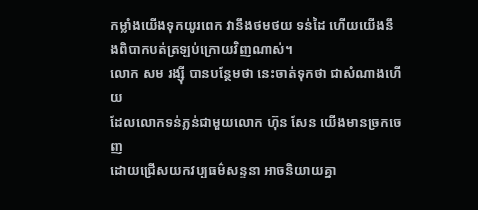កម្លាំងយើងទុកយូរពេក វានឹងថមថយ ទន់ដៃ ហើយយើងនឹងពិបាកបត់ត្រឡប់ក្រោយវិញណាស់។
លោក សម រង្ស៊ី បានបន្ថែមថា នេះចាត់ទុកថា ជាសំណាងហើយ
ដែលលោកទន់ភ្លន់ជាមួយលោក ហ៊ុន សែន យើងមានច្រកចេញ
ដោយជ្រើសយកវប្បធម៌សន្ទនា អាចនិយាយគ្នា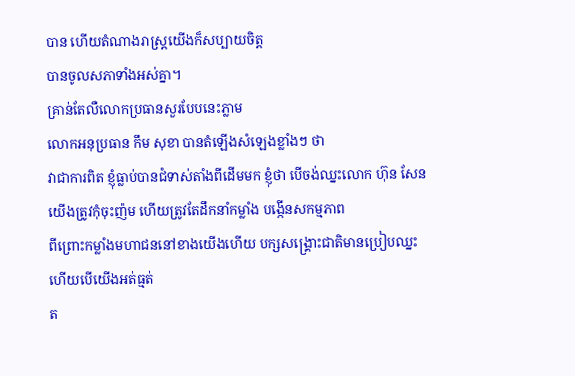បាន ហើយតំណាងរាស្ត្រយើងក៏សប្បាយចិត្ត
បានចូលសភាទាំងអស់គ្នា។
គ្រាន់តែលឺលោកប្រធានសួរបែបនេះភ្លាម
លោកអនុប្រធាន កឹម សុខា បានតំឡើងសំឡេងខ្លាំងៗ ថា
វាជាការពិត ខ្ញុំធ្លាប់បានជំទាស់តាំងពីដើមមក ខ្ញុំថា បើចង់ឈ្នះលោក ហ៊ុន សែន
យើងត្រូវកុំចុះញ៉ម ហើយត្រូវតែដឹកនាំកម្លាំង បង្កើនសកម្មភាព
ពីព្រោះកម្លាំងមហាជននៅខាងយើងហើយ បក្សសង្គ្រោះជាតិមានប្រៀបឈ្នះ ហើយបើយើងអត់ធ្មត់
ត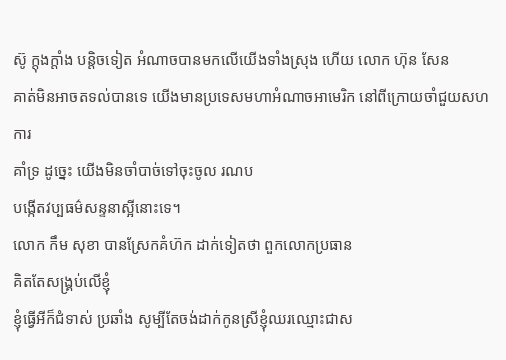ស៊ូ ក្តុងក្តាំង បន្តិចទៀត អំណាចបានមកលើយើងទាំងស្រុង ហើយ លោក ហ៊ុន សែន
គាត់មិនអាចតទល់បានទេ យើងមានប្រទេសមហាអំណាចអាមេរិក នៅពីក្រោយចាំជួយសហការ
គាំទ្រ ដូច្នេះ យើងមិនចាំបាច់ទៅចុះចូល រណប
បង្កើតវប្បធម៌សន្ទនាស្អីនោះទេ។
លោក កឹម សុខា បានស្រែកគំហ៊ក ដាក់ទៀតថា ពួកលោកប្រធាន
គិតតែសង្គ្រប់លើខ្ញុំ
ខ្ញុំធ្វើអីក៏ជំទាស់ ប្រឆាំង សូម្បីតែចង់ដាក់កូនស្រីខ្ញុំឈរឈ្មោះជាស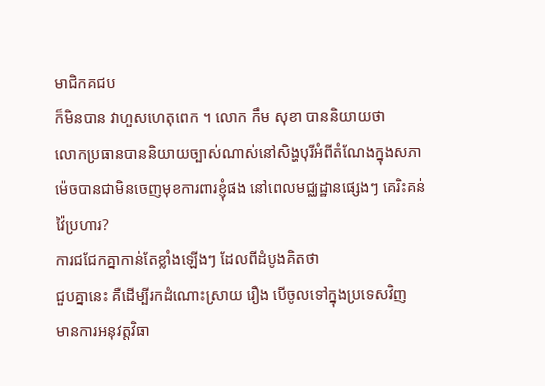មាជិកគជប
ក៏មិនបាន វាហួសហេតុពេក ។ លោក កឹម សុខា បាននិយាយថា
លោកប្រធានបាននិយាយច្បាស់ណាស់នៅសិង្ហបុរីអំពីតំណែងក្នុងសភា
ម៉េចបានជាមិនចេញមុខការពារខ្ញុំផង នៅពេលមជ្ឈដ្ឋានផ្សេងៗ គេរិះគន់
វ៉ៃប្រហារ?
ការជជែកគ្នាកាន់តែខ្លាំងឡើងៗ ដែលពីដំបូងគិតថា
ជួបគ្នានេះ គឺដើម្បីរកដំណោះស្រាយ រឿង បើចូលទៅក្នុងប្រទេសវិញ
មានការអនុវត្តវិធា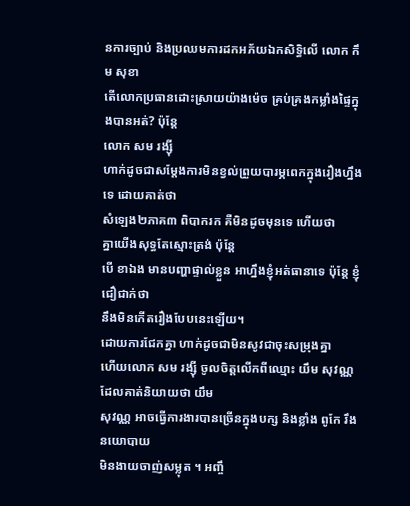នការច្បាប់ និងប្រឈមការដកអភ័យឯកសិទ្ធិលើ លោក កឹម សុខា
តើលោកប្រធានដោះស្រាយយ៉ាងម៉េច គ្រប់គ្រងកម្លាំងផ្ទៃក្នុងបានអត់? ប៉ុន្តែ
លោក សម រង្ស៊ី
ហាក់ដូចជាសម្តែងការមិនខ្វល់ព្រួយបារម្ភពេកក្នុងរឿងហ្នឹងទេ ដោយគាត់ថា
សំឡេង២ភាគ៣ ពិបាករក គឺមិនដូចមុនទេ ហើយថា
គ្នាយើងសុទ្ធតែស្មោះត្រង់ ប៉ុន្តែ
បើ ខាឯង មានបញ្ហាផ្ទាល់ខ្លួន អាហ្នឹងខ្ញុំអត់ធានាទេ ប៉ុន្តែ ខ្ញុំជឿជាក់ថា
នឹងមិនកើតរឿងបែបនេះឡើយ។
ដោយការជែកគ្នា ហាក់ដូចជាមិនសូវជាចុះសម្រុងគ្នា
ហើយលោក សម រង្ស៊ី ចូលចិត្តលើកពីឈ្មោះ យឹម សុវណ្ណ ដែលគាត់និយាយថា យឹម
សុវណ្ណ អាចធ្វើការងារបានច្រើនក្នុងបក្ស និងខ្លាំង ពូកែ រឹងនយោបាយ
មិនងាយចាញ់សម្លុត ។ អញ្ចឹ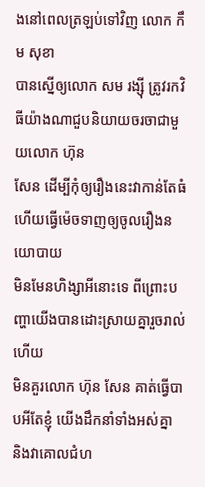ងនៅពេលត្រឡប់ទៅវិញ លោក កឹម សុខា
បានស្នើឲ្យលោក សម រង្ស៊ី ត្រូវរកវិធីយ៉ាងណាជួបនិយាយចរចាជាមួយលោក ហ៊ុន
សែន ដើម្បីកុំឲ្យរឿងនេះវាកាន់តែធំ ហើយធ្វើម៉េចទាញឲ្យចូលរឿងនយោបាយ
មិនមែនហិង្សាអីនោះទេ ពីព្រោះបញ្ហាយើងបានដោះស្រាយគ្នារួចរាល់ហើយ
មិនគួរលោក ហ៊ុន សែន គាត់ធ្វើបាបអីតែខ្ញុំ យើងដឹកនាំទាំងអស់គ្នា
និងវាគោលជំហ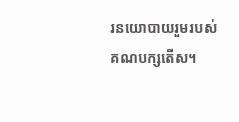រនយោបាយរួមរបស់គណបក្សតើស។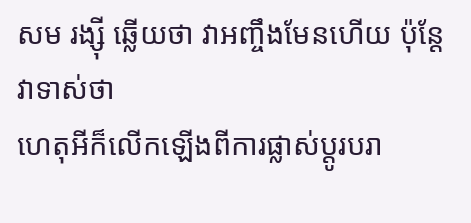សម រង្ស៊ី ឆ្លើយថា វាអញ្ចឹងមែនហើយ ប៉ុន្តែ វាទាស់ថា
ហេតុអីក៏លើកឡើងពីការផ្លាស់ប្តូរបរា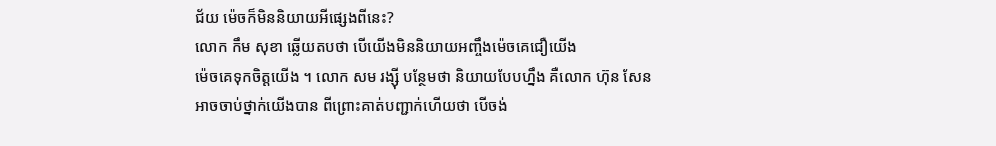ជ័យ ម៉េចក៏មិននិយាយអីផ្សេងពីនេះ?
លោក កឹម សុខា ឆ្លើយតបថា បើយើងមិននិយាយអញ្ចឹងម៉េចគេជឿយើង
ម៉េចគេទុកចិត្តយើង ។ លោក សម រង្ស៊ី បន្ថែមថា និយាយបែបហ្នឹង គឺលោក ហ៊ុន សែន
អាចចាប់ថ្នាក់យើងបាន ពីព្រោះគាត់បញ្ជាក់ហើយថា បើចង់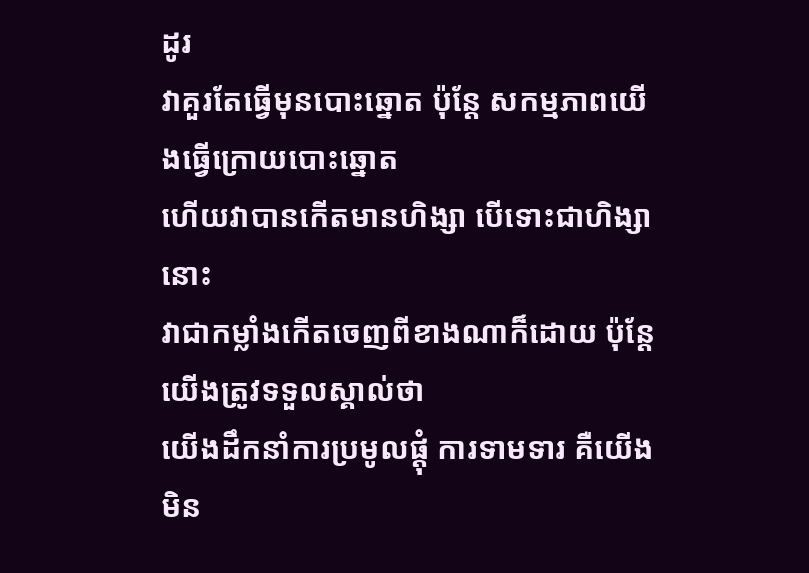ដូរ
វាគួរតែធ្វើមុនបោះឆ្នោត ប៉ុន្តែ សកម្មភាពយើងធ្វើក្រោយបោះឆ្នោត
ហើយវាបានកើតមានហិង្សា បើទោះជាហិង្សានោះ
វាជាកម្លាំងកើតចេញពីខាងណាក៏ដោយ ប៉ុន្តែ យើងត្រូវទទួលស្គាល់ថា
យើងដឹកនាំការប្រមូលផ្តុំ ការទាមទារ គឺយើងមិន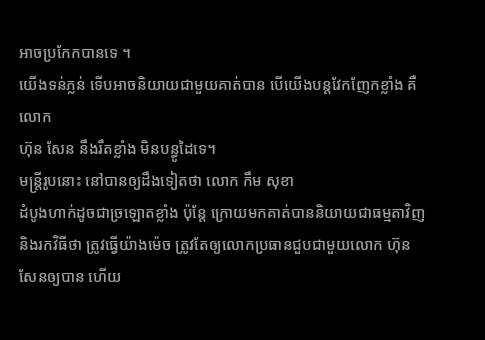អាចប្រកែកបានទេ ។
យើងទន់ភ្លន់ ទើបអាចនិយាយជាមួយគាត់បាន បើយើងបន្តវែកញែកខ្លាំង គឺលោក
ហ៊ុន សែន នឹងរឹតខ្លាំង មិនបន្ធូដៃទេ។
មន្ត្រីរូបនោះ នៅបានឲ្យដឹងទៀតថា លោក កឹម សុខា
ដំបូងហាក់ដូចជាច្រឡោតខ្លាំង ប៉ុន្តែ ក្រោយមកគាត់បាននិយាយជាធម្មតាវិញ
និងរកវិធីថា ត្រូវធ្វើយ៉ាងម៉េច ត្រូវតែឲ្យលោកប្រធានជួបជាមួយលោក ហ៊ុន
សែនឲ្យបាន ហើយ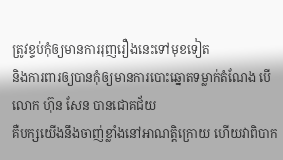ត្រូវខ្ទប់កុំឲ្យមានការរុញរឿងនេះទៅមុខទៀត
និងការពារឲ្យបានកុំឲ្យមានការបោះឆ្នោតទម្លាក់តំណែង បើលោក ហ៊ុន សែន បានជោគជ័យ
គឺបក្សយើងនឹងចាញ់ខ្លាំងនៅអាណត្តិក្រោយ ហើយវាពិបាក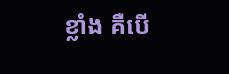ខ្លាំង គឺបើ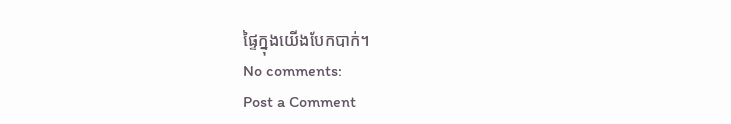ផ្ទៃក្នុងយើងបែកបាក់។
No comments:
Post a Comment